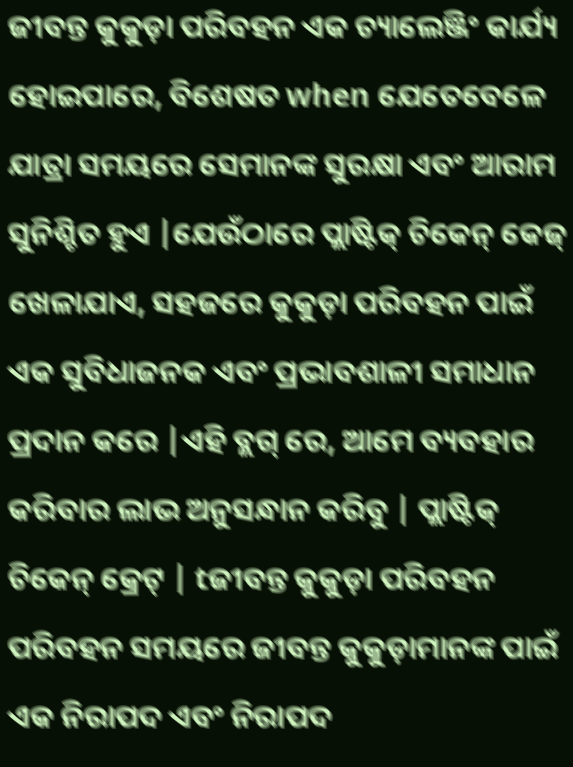ଜୀବନ୍ତ କୁକୁଡ଼ା ପରିବହନ ଏକ ଚ୍ୟାଲେଞ୍ଜିଂ କାର୍ଯ୍ୟ ହୋଇପାରେ, ବିଶେଷତ when ଯେତେବେଳେ ଯାତ୍ରା ସମୟରେ ସେମାନଙ୍କ ସୁରକ୍ଷା ଏବଂ ଆରାମ ସୁନିଶ୍ଚିତ ହୁଏ |ଯେଉଁଠାରେ ପ୍ଲାଷ୍ଟିକ୍ ଚିକେନ୍ କେଜ୍ ଖେଳାଯାଏ, ସହଜରେ କୁକୁଡ଼ା ପରିବହନ ପାଇଁ ଏକ ସୁବିଧାଜନକ ଏବଂ ପ୍ରଭାବଶାଳୀ ସମାଧାନ ପ୍ରଦାନ କରେ |ଏହି ବ୍ଲଗ୍ ରେ, ଆମେ ବ୍ୟବହାର କରିବାର ଲାଭ ଅନୁସନ୍ଧାନ କରିବୁ | ପ୍ଲାଷ୍ଟିକ୍ ଚିକେନ୍ କ୍ରେଟ୍ | tଜୀବନ୍ତ କୁକୁଡ଼ା ପରିବହନ
ପରିବହନ ସମୟରେ ଜୀବନ୍ତ କୁକୁଡ଼ାମାନଙ୍କ ପାଇଁ ଏକ ନିରାପଦ ଏବଂ ନିରାପଦ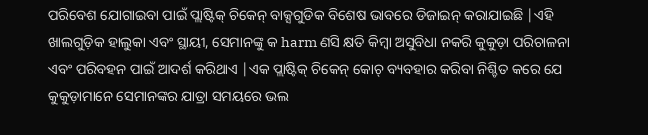ପରିବେଶ ଯୋଗାଇବା ପାଇଁ ପ୍ଲାଷ୍ଟିକ୍ ଚିକେନ୍ ବାକ୍ସଗୁଡିକ ବିଶେଷ ଭାବରେ ଡିଜାଇନ୍ କରାଯାଇଛି |ଏହି ଖାଲଗୁଡ଼ିକ ହାଲୁକା ଏବଂ ସ୍ଥାୟୀ, ସେମାନଙ୍କୁ କ harm ଣସି କ୍ଷତି କିମ୍ବା ଅସୁବିଧା ନକରି କୁକୁଡ଼ା ପରିଚାଳନା ଏବଂ ପରିବହନ ପାଇଁ ଆଦର୍ଶ କରିଥାଏ |ଏକ ପ୍ଲାଷ୍ଟିକ୍ ଚିକେନ୍ କୋଚ୍ ବ୍ୟବହାର କରିବା ନିଶ୍ଚିତ କରେ ଯେ କୁକୁଡ଼ାମାନେ ସେମାନଙ୍କର ଯାତ୍ରା ସମୟରେ ଭଲ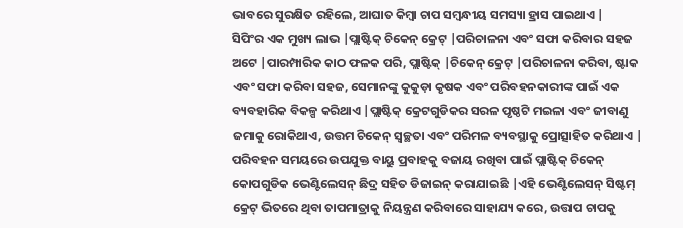ଭାବରେ ସୁରକ୍ଷିତ ରହିଲେ, ଆଘାତ କିମ୍ବା ଚାପ ସମ୍ବନ୍ଧୀୟ ସମସ୍ୟା ହ୍ରାସ ପାଇଥାଏ |
ସିପିଂର ଏକ ମୁଖ୍ୟ ଲାଭ |ପ୍ଲାଷ୍ଟିକ୍ ଚିକେନ୍ କ୍ରେଟ୍ |ପରିଚାଳନା ଏବଂ ସଫା କରିବାର ସହଜ ଅଟେ |ପାରମ୍ପାରିକ କାଠ ଫଳକ ପରି, ପ୍ଲାଷ୍ଟିକ୍ |ଚିକେନ୍ କ୍ରେଟ୍ |ପରିଚାଳନା କରିବା, ଷ୍ଟାକ ଏବଂ ସଫା କରିବା ସହଜ, ସେମାନଙ୍କୁ କୁକୁଡ଼ା କୃଷକ ଏବଂ ପରିବହନକାରୀଙ୍କ ପାଇଁ ଏକ ବ୍ୟବହାରିକ ବିକଳ୍ପ କରିଥାଏ |ପ୍ଲାଷ୍ଟିକ୍ କ୍ରେଟଗୁଡିକର ସରଳ ପୃଷ୍ଠଟି ମଇଳା ଏବଂ ଜୀବାଣୁ ଜମାକୁ ରୋକିଥାଏ, ଉତ୍ତମ ଚିକେନ୍ ସ୍ୱଚ୍ଛତା ଏବଂ ପରିମଳ ବ୍ୟବସ୍ଥାକୁ ପ୍ରୋତ୍ସାହିତ କରିଥାଏ |
ପରିବହନ ସମୟରେ ଉପଯୁକ୍ତ ବାୟୁ ପ୍ରବାହକୁ ବଜାୟ ରଖିବା ପାଇଁ ପ୍ଲାଷ୍ଟିକ୍ ଚିକେନ୍ କୋପଗୁଡିକ ଭେଣ୍ଟିଲେସନ୍ ଛିଦ୍ର ସହିତ ଡିଜାଇନ୍ କରାଯାଇଛି |ଏହି ଭେଣ୍ଟିଲେସନ୍ ସିଷ୍ଟମ୍ କ୍ରେଟ୍ ଭିତରେ ଥିବା ତାପମାତ୍ରାକୁ ନିୟନ୍ତ୍ରଣ କରିବାରେ ସାହାଯ୍ୟ କରେ, ଉତ୍ତାପ ଚାପକୁ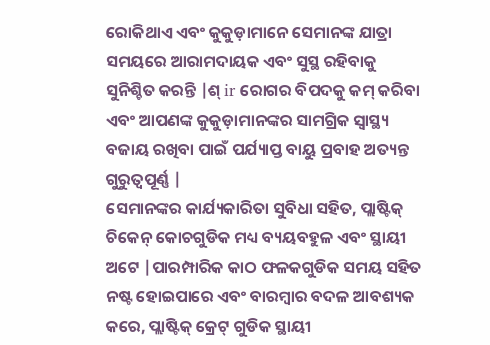ରୋକିଥାଏ ଏବଂ କୁକୁଡ଼ାମାନେ ସେମାନଙ୍କ ଯାତ୍ରା ସମୟରେ ଆରାମଦାୟକ ଏବଂ ସୁସ୍ଥ ରହିବାକୁ ସୁନିଶ୍ଚିତ କରନ୍ତି |ଶ୍ ir ରୋଗର ବିପଦକୁ କମ୍ କରିବା ଏବଂ ଆପଣଙ୍କ କୁକୁଡ଼ାମାନଙ୍କର ସାମଗ୍ରିକ ସ୍ୱାସ୍ଥ୍ୟ ବଜାୟ ରଖିବା ପାଇଁ ପର୍ଯ୍ୟାପ୍ତ ବାୟୁ ପ୍ରବାହ ଅତ୍ୟନ୍ତ ଗୁରୁତ୍ୱପୂର୍ଣ୍ଣ |
ସେମାନଙ୍କର କାର୍ଯ୍ୟକାରିତା ସୁବିଧା ସହିତ, ପ୍ଲାଷ୍ଟିକ୍ ଚିକେନ୍ କୋଚଗୁଡିକ ମଧ୍ୟ ବ୍ୟୟବହୁଳ ଏବଂ ସ୍ଥାୟୀ ଅଟେ |ପାରମ୍ପାରିକ କାଠ ଫଳକଗୁଡିକ ସମୟ ସହିତ ନଷ୍ଟ ହୋଇପାରେ ଏବଂ ବାରମ୍ବାର ବଦଳ ଆବଶ୍ୟକ କରେ, ପ୍ଲାଷ୍ଟିକ୍ କ୍ରେଟ୍ ଗୁଡିକ ସ୍ଥାୟୀ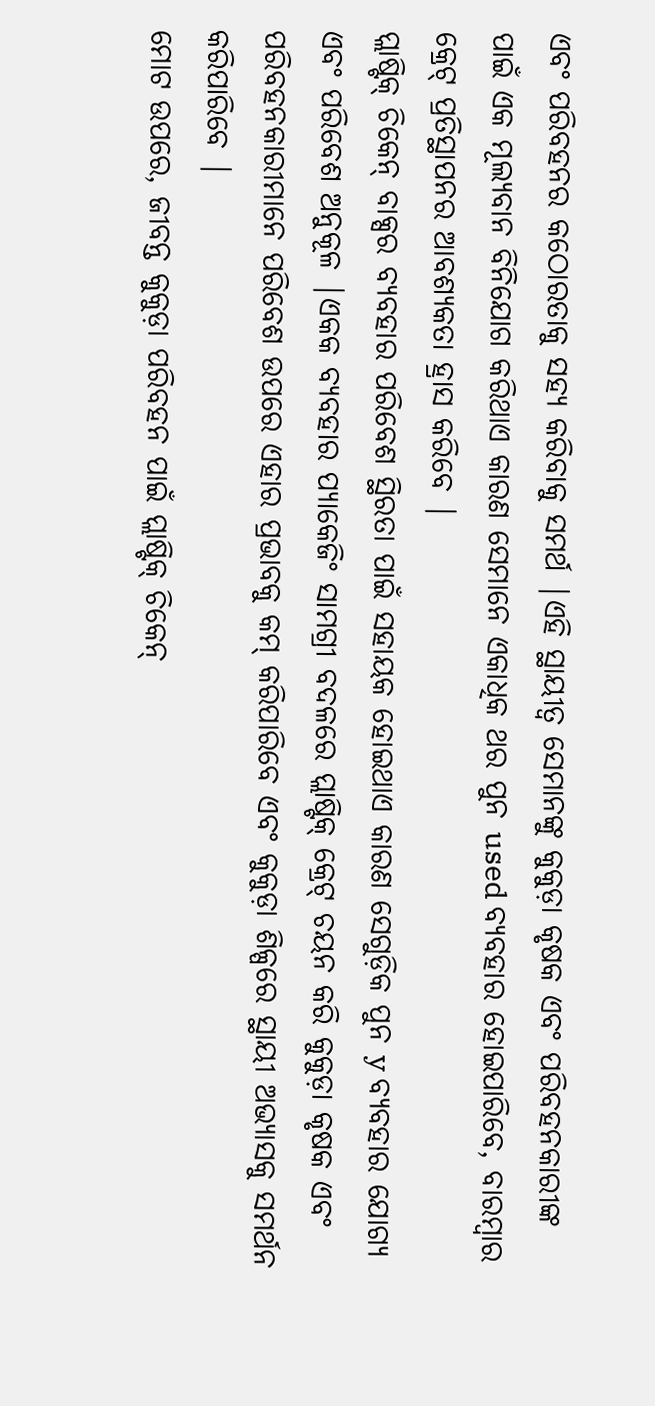ଏବଂ ପରିବହନର କଠୋରତାକୁ ସହ୍ୟ କରିବାକୁ ସମର୍ଥ |ଏହି ସ୍ଥାୟୀତ୍ୱ ସେମାନଙ୍କୁ କୁକୁଡ଼ା କୃଷକ ଏବଂ ପରିବହନକାରୀଙ୍କ ପାଇଁ ଏକ ମୂଲ୍ୟବାନ ବିନିଯୋଗ କରିଥାଏ କାରଣ ସେମାନେ ଏକାଧିକ ଥର ପୁନ used ବ୍ୟବହାର ହୋଇପାରିବେ, ବାରମ୍ବାର କ୍ରେଟ୍ ପ୍ରତିସ୍ଥାପନର ଆବଶ୍ୟକତା ହ୍ରାସ କରିବେ |
ପ୍ଲାଷ୍ଟିକ୍ ଚିକେନ୍ ବାକ୍ସର ବ୍ୟବହାର ପରିବେଶ ସ୍ଥିରତା ପାଇଁ ସହାୟକ ହୋଇଥାଏ କାରଣ ସେଗୁଡ଼ିକ ପୁନ y ବ୍ୟବହାର ଯୋଗ୍ୟ ଏବଂ ପରିବେଶ ଅନୁକୂଳ |ଏକକ ବ୍ୟବହାର ପ୍ୟାକେଜିଂ ସାମଗ୍ରୀ ବଦଳରେ ପ୍ଲାଷ୍ଟିକ୍ କ୍ରେଟ୍ ଚୟନ କରି କୁକୁଡ଼ା କୃଷକ ଏବଂ ପରିବହନକାରୀମାନେ ପରିବେଶ ଉପରେ ଏହାର ପ୍ରଭାବକୁ କମ୍ କରିପାରିବେ ଏବଂ କୁକୁଡ଼ା ଶିଳ୍ପରେ ସ୍ଥାୟୀ ଅଭ୍ୟାସକୁ ସମର୍ଥନ କରିପାରିବେ |
ମୋଟ ଉପରେ, ଜୀବନ୍ତ କୁକୁଡ଼ା ପରିବହନ ପାଇଁ ପ୍ଲାଷ୍ଟିକ୍ ଚିକେନ୍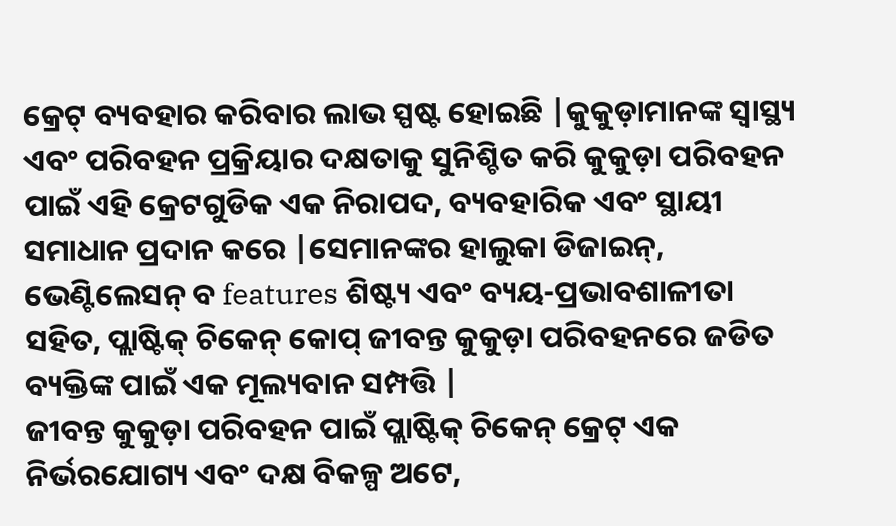କ୍ରେଟ୍ ବ୍ୟବହାର କରିବାର ଲାଭ ସ୍ପଷ୍ଟ ହୋଇଛି |କୁକୁଡ଼ାମାନଙ୍କ ସ୍ୱାସ୍ଥ୍ୟ ଏବଂ ପରିବହନ ପ୍ରକ୍ରିୟାର ଦକ୍ଷତାକୁ ସୁନିଶ୍ଚିତ କରି କୁକୁଡ଼ା ପରିବହନ ପାଇଁ ଏହି କ୍ରେଟଗୁଡିକ ଏକ ନିରାପଦ, ବ୍ୟବହାରିକ ଏବଂ ସ୍ଥାୟୀ ସମାଧାନ ପ୍ରଦାନ କରେ |ସେମାନଙ୍କର ହାଲୁକା ଡିଜାଇନ୍, ଭେଣ୍ଟିଲେସନ୍ ବ features ଶିଷ୍ଟ୍ୟ ଏବଂ ବ୍ୟୟ-ପ୍ରଭାବଶାଳୀତା ସହିତ, ପ୍ଲାଷ୍ଟିକ୍ ଚିକେନ୍ କୋପ୍ ଜୀବନ୍ତ କୁକୁଡ଼ା ପରିବହନରେ ଜଡିତ ବ୍ୟକ୍ତିଙ୍କ ପାଇଁ ଏକ ମୂଲ୍ୟବାନ ସମ୍ପତ୍ତି |
ଜୀବନ୍ତ କୁକୁଡ଼ା ପରିବହନ ପାଇଁ ପ୍ଲାଷ୍ଟିକ୍ ଚିକେନ୍ କ୍ରେଟ୍ ଏକ ନିର୍ଭରଯୋଗ୍ୟ ଏବଂ ଦକ୍ଷ ବିକଳ୍ପ ଅଟେ,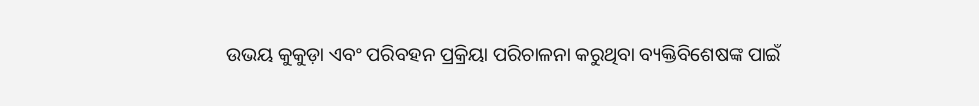ଉଭୟ କୁକୁଡ଼ା ଏବଂ ପରିବହନ ପ୍ରକ୍ରିୟା ପରିଚାଳନା କରୁଥିବା ବ୍ୟକ୍ତିବିଶେଷଙ୍କ ପାଇଁ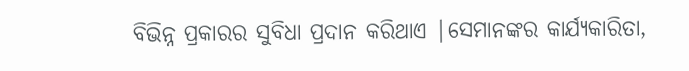ବିଭିନ୍ନ ପ୍ରକାରର ସୁବିଧା ପ୍ରଦାନ କରିଥାଏ |ସେମାନଙ୍କର କାର୍ଯ୍ୟକାରିତା,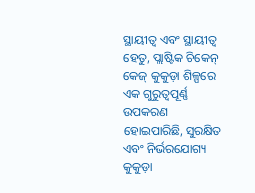ସ୍ଥାୟୀତ୍ୱ ଏବଂ ସ୍ଥାୟୀତ୍ୱ ହେତୁ, ପ୍ଲାଷ୍ଟିକ ଚିକେନ୍ କେଜ୍ କୁକୁଡ଼ା ଶିଳ୍ପରେ ଏକ ଗୁରୁତ୍ୱପୂର୍ଣ୍ଣ ଉପକରଣ ହୋଇପାରିଛି, ସୁରକ୍ଷିତ ଏବଂ ନିର୍ଭରଯୋଗ୍ୟ କୁକୁଡ଼ା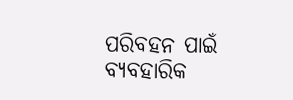ପରିବହନ ପାଇଁ ବ୍ୟବହାରିକ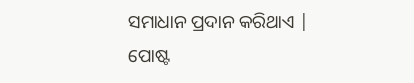ସମାଧାନ ପ୍ରଦାନ କରିଥାଏ |
ପୋଷ୍ଟ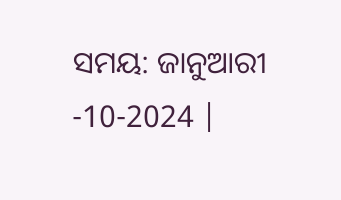ସମୟ: ଜାନୁଆରୀ -10-2024 |